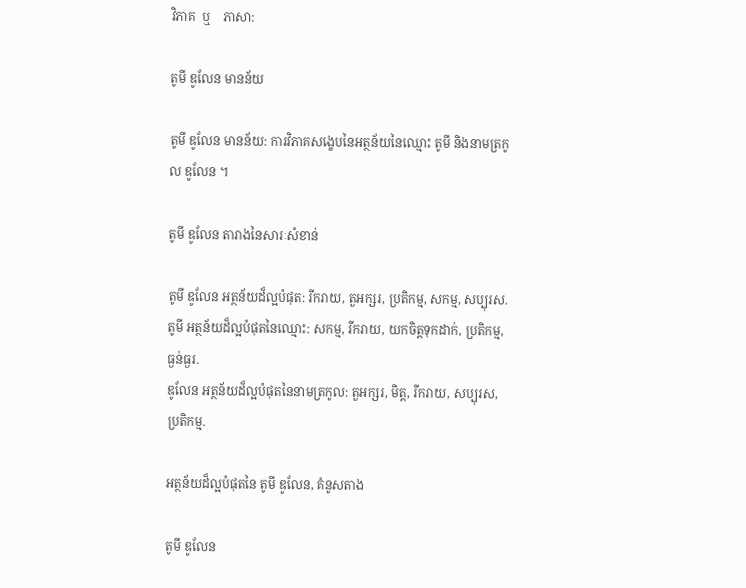វិភាគ  ឬ    ភាសា:

តូមី ឌូលែន មានន័យ

តូមី ឌូលែន មានន័យ: ការវិភាគសង្ខេបនៃអត្ថន័យនៃឈ្មោះ តូមី និងនាមត្រកូល ឌូលែន ។

តូមី ឌូលែន តារាងនៃសារៈសំខាន់

តូមី ឌូលែន អត្ថន័យដ៏ល្អបំផុត: រីករាយ, តួអក្សរ, ប្រតិកម្ម, សកម្ម, សប្បុរស.
តូមី អត្ថន័យដ៏ល្អបំផុតនៃឈ្មោះ: សកម្ម, រីករាយ, យកចិត្តទុកដាក់, ប្រតិកម្ម, ធ្ងន់ធ្ងរ.
ឌូលែន អត្ថន័យដ៏ល្អបំផុតនៃនាមត្រកូល: តួអក្សរ, មិត្ត, រីករាយ, សប្បុរស, ប្រតិកម្ម.

អត្ថន័យដ៏ល្អបំផុតនៃ តូមី ឌូលែន, គំនូសតាង

តូមី ឌូលែន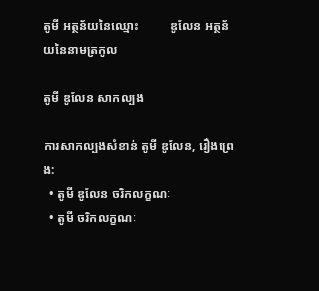តូមី អត្ថន័យនៃឈ្មោះ          ឌូលែន អត្ថន័យនៃនាមត្រកូល

តូមី ឌូលែន សាកល្បង

ការសាកល្បងសំខាន់ តូមី ឌូលែន, រឿងព្រេង:
  • តូមី ឌូលែន ចរិកលក្ខណៈ
  • តូមី ចរិកលក្ខណៈ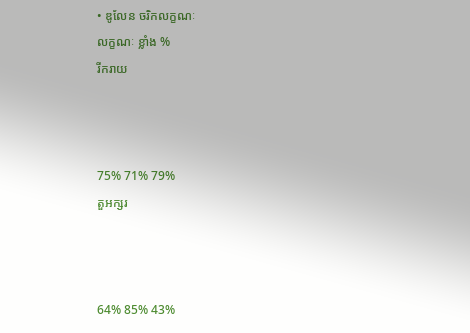• ឌូលែន ចរិកលក្ខណៈ
លក្ខណៈ ខ្លាំង %
រីករាយ



75% 71% 79%
តួអក្សរ



64% 85% 43%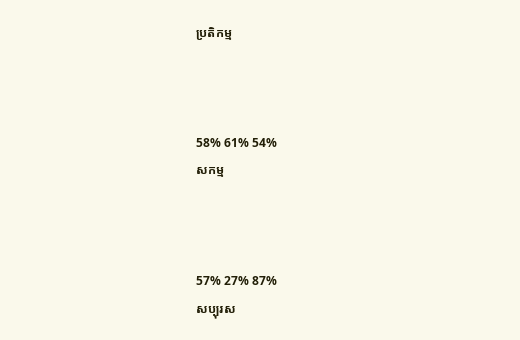ប្រតិកម្ម



58% 61% 54%
សកម្ម



57% 27% 87%
សប្បុរស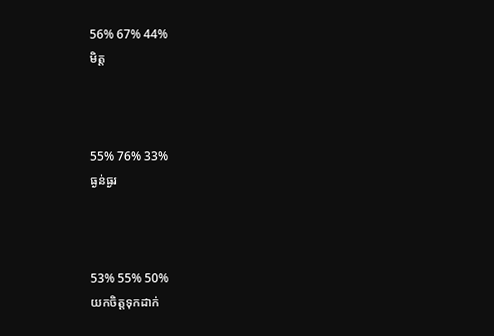56% 67% 44%
មិត្ត



55% 76% 33%
ធ្ងន់ធ្ងរ



53% 55% 50%
យកចិត្តទុកដាក់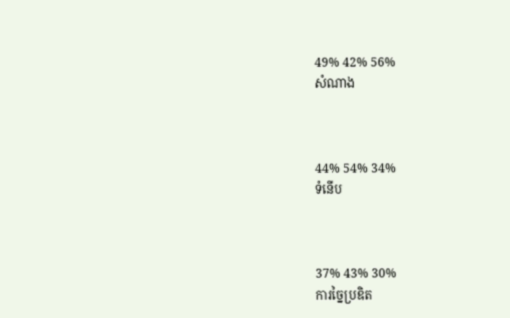49% 42% 56%
សំណាង



44% 54% 34%
ទំនើប



37% 43% 30%
ការច្នៃប្រឌិត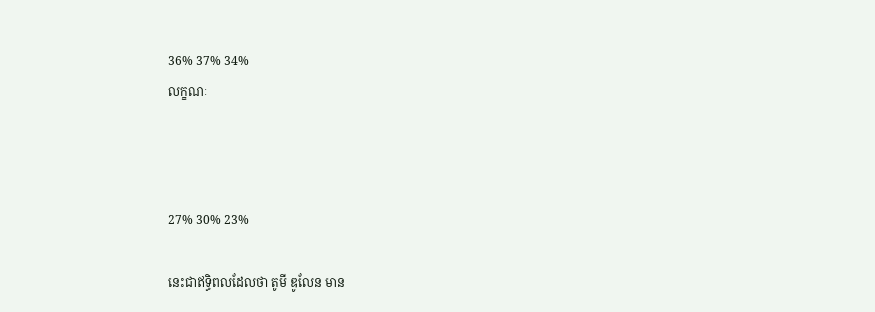36% 37% 34%
លក្ខណៈ



27% 30% 23%

នេះជាឥទ្ធិពលដែលថា តូមី ឌូលែន មាន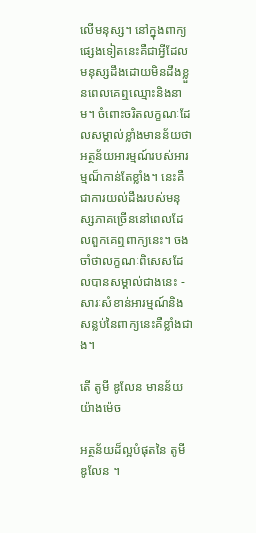លើមនុស្ស។ នៅក្នុងពាក្យផ្សេងទៀតនេះគឺជាអ្វីដែលមនុស្សដឹងដោយមិនដឹងខ្លួនពេលគេឮឈ្មោះនិងនាម។ ចំពោះចរិតលក្ខណៈដែលសម្គាល់ខ្លាំងមានន័យថាអត្ថន័យអារម្មណ៍របស់អារម្មណ៏កាន់តែខ្លាំង។ នេះគឺជាការយល់ដឹងរបស់មនុស្សភាគច្រើននៅពេលដែលពួកគេឮពាក្យនេះ។ ចងចាំថាលក្ខណៈពិសេសដែលបានសម្គាល់ជាងនេះ - សារៈសំខាន់អារម្មណ៍និងសន្លប់នៃពាក្យនេះគឺខ្លាំងជាង។

តើ តូមី ឌូលែន មានន័យយ៉ាងម៉េច

អត្ថន័យដ៏ល្អបំផុតនៃ តូមី ឌូលែន ។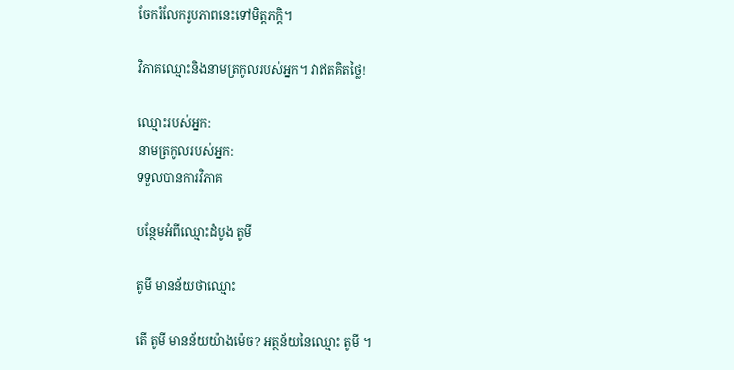ចែករំលែករូបភាពនេះទៅមិត្តភក្តិ។

វិភាគឈ្មោះនិងនាមត្រកូលរបស់អ្នក។ វាឥតគិតថ្លៃ!

ឈ្មោះរបស់អ្នក:
នាមត្រកូលរបស់អ្នក:
ទទួលបានការវិភាគ

បន្ថែមអំពីឈ្មោះដំបូង តូមី

តូមី មានន័យថាឈ្មោះ

តើ តូមី មានន័យយ៉ាងម៉េច? អត្ថន័យនៃឈ្មោះ តូមី ។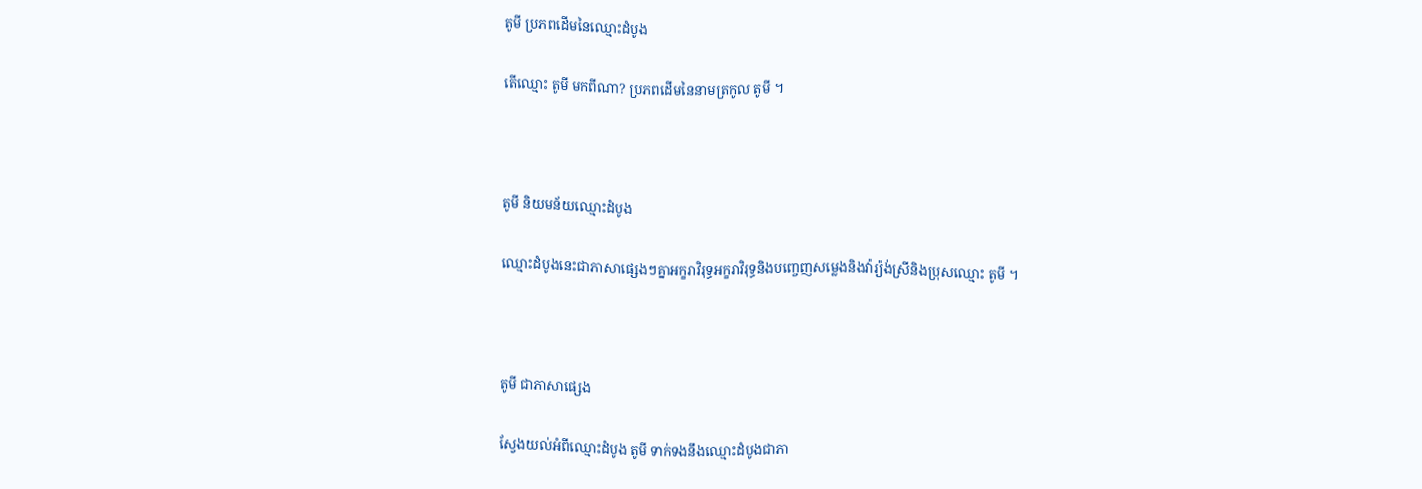តូមី ប្រភពដើមនៃឈ្មោះដំបូង

តើឈ្មោះ តូមី មកពីណា? ប្រភពដើមនៃនាមត្រកូល តូមី ។



តូមី និយមន័យឈ្មោះដំបូង

ឈ្មោះដំបូងនេះជាភាសាផ្សេងៗគ្នាអក្ខរាវិរុទ្ធអក្ខរាវិរុទ្ធនិងបញ្ចេញសម្លេងនិងវ៉ារ្យ៉ង់ស្រីនិងប្រុសឈ្មោះ តូមី ។



តូមី ជាភាសាផ្សេង

ស្វែងយល់អំពីឈ្មោះដំបូង តូមី ទាក់ទងនឹងឈ្មោះដំបូងជាភា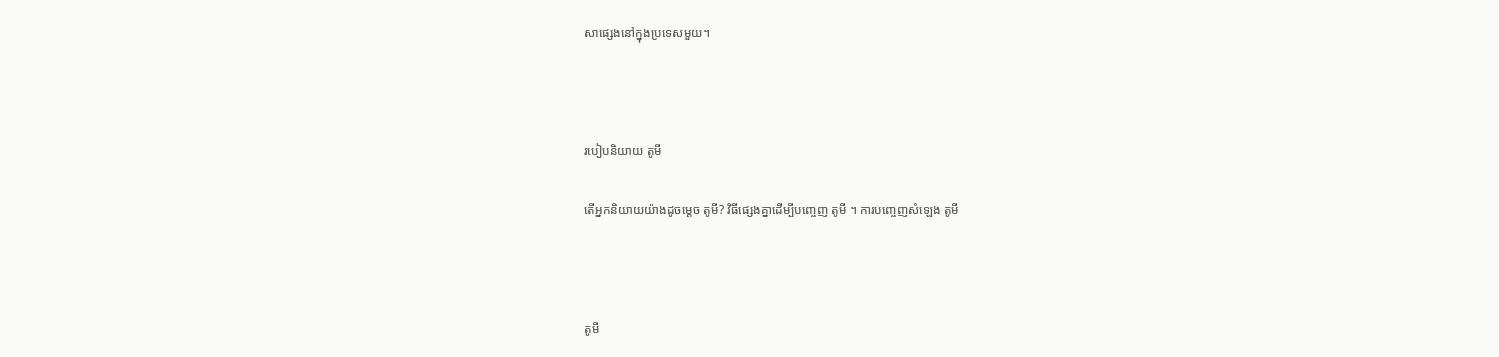សាផ្សេងនៅក្នុងប្រទេសមួយ។



របៀបនិយាយ តូមី

តើអ្នកនិយាយយ៉ាងដូចម្តេច តូមី? វិធីផ្សេងគ្នាដើម្បីបញ្ចេញ តូមី ។ ការបញ្ចេញសំឡេង តូមី



តូមី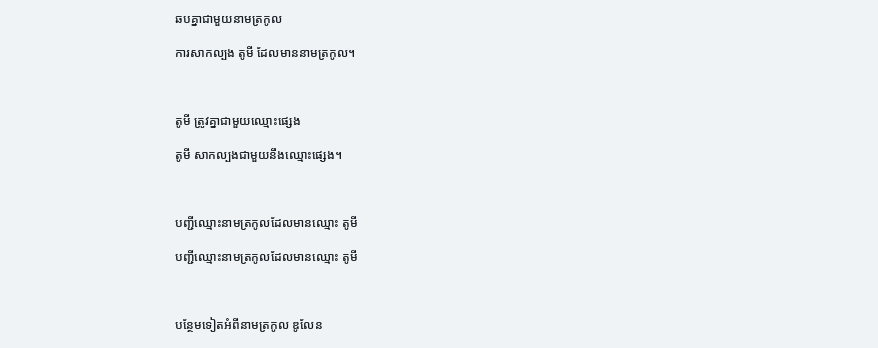ឆបគ្នាជាមួយនាមត្រកូល

ការសាកល្បង តូមី ដែលមាននាមត្រកូល។



តូមី ត្រូវគ្នាជាមួយឈ្មោះផ្សេង

តូមី សាកល្បងជាមួយនឹងឈ្មោះផ្សេង។



បញ្ជីឈ្មោះនាមត្រកូលដែលមានឈ្មោះ តូមី

បញ្ជីឈ្មោះនាមត្រកូលដែលមានឈ្មោះ តូមី



បន្ថែមទៀតអំពីនាមត្រកូល ឌូលែន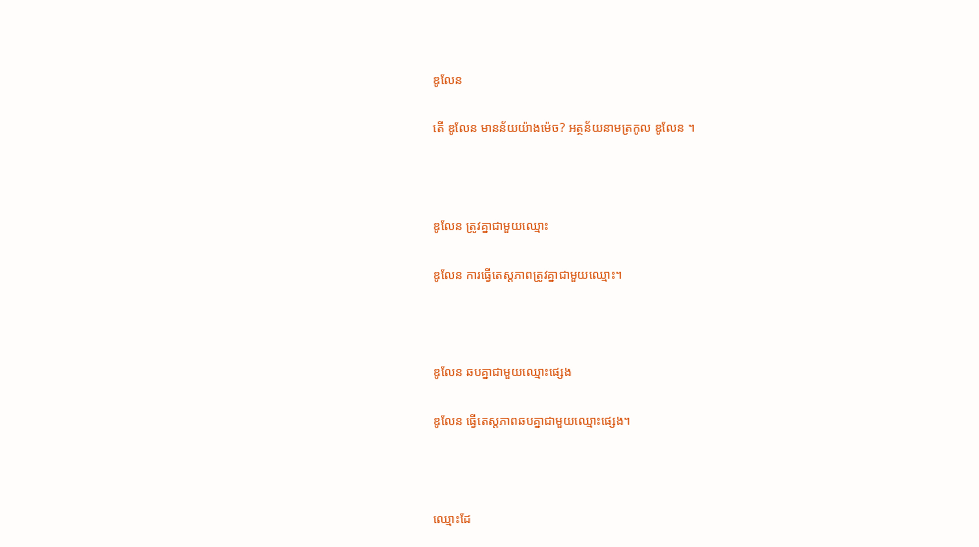ឌូលែន

តើ ឌូលែន មានន័យយ៉ាងម៉េច? អត្ថន័យនាមត្រកូល ឌូលែន ។



ឌូលែន ត្រូវគ្នាជាមួយឈ្មោះ

ឌូលែន ការធ្វើតេស្តភាពត្រូវគ្នាជាមួយឈ្មោះ។



ឌូលែន ឆបគ្នាជាមួយឈ្មោះផ្សេង

ឌូលែន ធ្វើតេស្តភាពឆបគ្នាជាមួយឈ្មោះផ្សេង។



ឈ្មោះដែ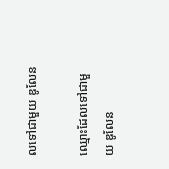លទៅជាមួយ ឌូលែន

ឈ្មោះដែលទៅជាមួយ ឌូលែន